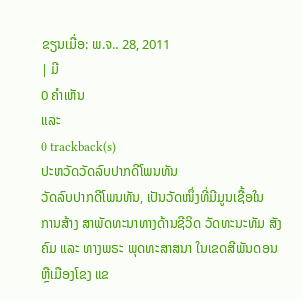ຂຽນເມື່ອ: ພ.ຈ.. 28, 2011
| ມີ
0 ຄຳເຫັນ
ແລະ
0 trackback(s)
ປະຫວັດວັດລົບປາກດີໂພນທັນ
ວັດລົບປາກດີໂພນທັນ, ເປັນວັດໜຶ່ງທີ່ມີມູນເຊື້ອໃນ
ການສ້າງ ສາພັດທະນາທາງດ້ານຊີວິດ ວັດທະນະທັມ ສັງຄົມ ແລະ ທາງພຣະ ພຸດທະສາສນາ ໃນເຂດສີພັນດອນ ຫຼືເມືອງໂຂງ ແຂ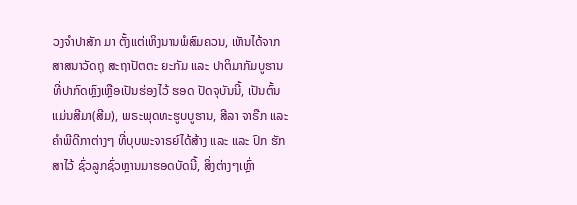ວງຈຳປາສັກ ມາ ຕັ້ງແຕ່ເຫິງນານພໍສົມຄວນ, ເຫັນໄດ້ຈາກສາສນາວັດຖຸ ສະຖາປັຕຕະ ຍະກັມ ແລະ ປາຕິມາກັມບູຮານ ທີ່ປາກົດຫຼົງເຫຼືອເປັນຮ່ອງໄວ້ ຮອດ ປັດຈຸບັນນີ້, ເປັນຕົ້ນແມ່ນສີມາ(ສີມ), ພຣະພຸດທະຮູບບູຮານ, ສີລາ ຈາຣືກ ແລະ ຄຳພີດີກາຕ່າງໆ ທີ່ບຸບພະຈາຣຍ໌ໄດ້ສ້າງ ແລະ ແລະ ປົກ ຮັກສາໄວ້ ຊົ່ວລູກຊົ່ວຫຼານມາຮອດບັດນີ້, ສິ່ງຕ່າງໆເຫຼົ່າ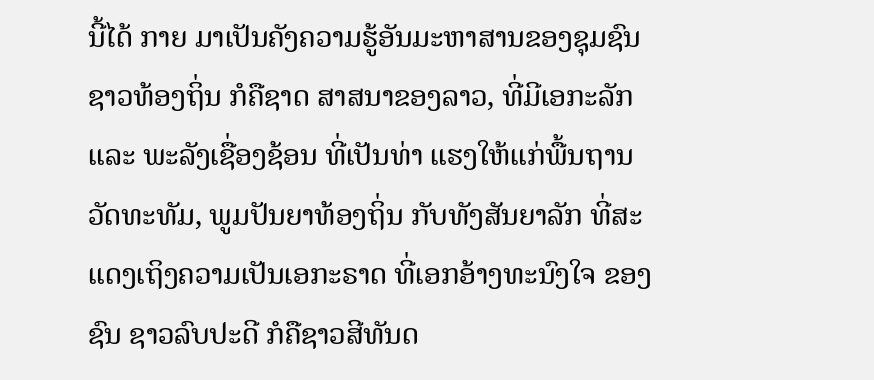ນີ້ໄດ້ ກາຍ ມາເປັນຄັງຄວາມຮູ້ອັນມະຫາສານຂອງຊຸມຊົນຊາວທ້ອງຖິ່ນ ກໍຄືຊາດ ສາສນາຂອງລາວ, ທີ່ມີເອກະລັກ ແລະ ພະລັງເຊື່ອງຊ້ອນ ທີ່ເປັນທ່າ ແຮງໃຫ້ແກ່ພື້ນຖານວັດທະທັມ, ພູມປັນຍາທ້ອງຖິ່ນ ກັບທັງສັນຍາລັກ ທີ່ສະແດງເຖິງຄວາມເປັນເອກະຣາດ ທີ່ເອກອ້າງທະນົງໃຈ ຂອງຊົນ ຊາວລົບປະດີ ກໍຄືຊາວສີທັນດ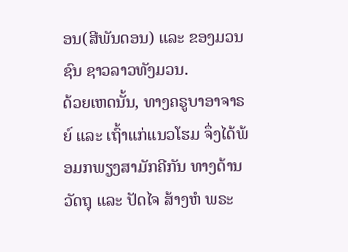ອນ(ສີພັນດອນ) ແລະ ຂອງມວນຊົນ ຊາວລາວທັງມວນ.
ດ້ວຍເຫດນັ້ນ, ທາງຄຣູບາອາຈາຣຍ໌ ແລະ ເຖົ້າແກ່ແນວໂຮມ ຈຶ່ງໄດ້ພ້ອມກພຽງສາມັກຄີກັນ ທາງດ້ານວັດຖຸ ແລະ ປັດໄຈ ສ້າງຫໍ ພຣະ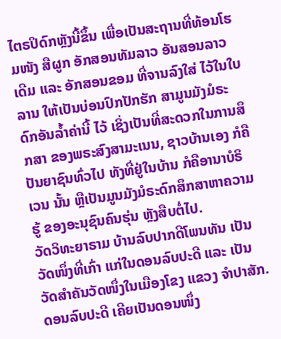ໄຕຣປິດົກຫຼັງນີ້ຂຶ້ນ ເພື່ອເປັນສະຖານທີ່ທ້ອນໂຮມໜັງ ສືຜູກ ອັກສອນທັມລາວ ອັນສອນລາວເດີມ ແລະ ອັກສອນຂອມ ທີ່ຈານລົງໃສ່ ໄວ້ໃນໃບລານ ໃຫ້ເປັນບ່ອນປົກປັກຮັກ ສາມູນມັງມໍຣະດົກອັນລໍ້າຄ່ານີ້ ໄວ້ ເຊິ່ງເປັນທີ່ສະດວກໃນການສຶກສາ ຂອງພຣະສົງສາມະເນນ, ຊາວບ້ານເອງ ກໍຄືປັນຍາຊົນທົ່ວໄປ ທັງທີ່ຢູ່ໃນບ້ານ ກໍຄືອານາບໍຣິເວນ ນັ້ນ ຫຼືເປັນມູນມັງມໍຣະດົກສຶກສາຫາຄວາມຮູ້ ຂອງອະນຸຊົນຄົນຮຸ່ນ ຫຼັງສືບຕໍ່ໄປ.
ວັດວິທະຍາຣາມ ບ້ານລົບປາກດີໂພນທັນ ເປັນວັດໜຶ່ງທີ່ເກົ່າ ແກ່ໃນດອນລົບປະດີ ແລະ ເປັນວັດສຳຄັນວັດໜຶ່ງໃນເມືອງໂຂງ ແຂວງ ຈຳປາສັກ.
ດອນລົບປະດີ ເຄີຍເປັນດອນໜຶ່ງ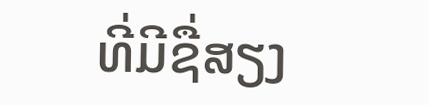ທີ່ມີຊື່ສຽງ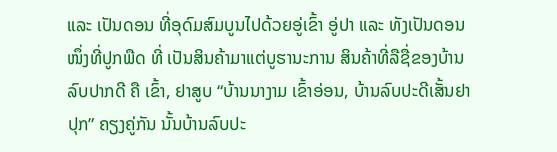ແລະ ເປັນດອນ ທີ່ອຸດົມສົມບູນໄປດ້ວຍອູ່ເຂົ້າ ອູ່ປາ ແລະ ທັງເປັນດອນໜຶ່ງທີ່ປູກພືດ ທີ່ ເປັນສິນຄ້າມາແຕ່ບູຮານະການ ສິນຄ້າທີ່ລືຊື່ຂອງບ້ານລົບປາກດີ ຄື ເຂົ້າ, ຢາສູບ “ບ້ານນາງາມ ເຂົ້າອ່ອນ, ບ້ານລົບປະດີເສັ້ນຢາປຸກ” ຄຽງຄູ່ກັນ ນັ້ນບ້ານລົບປະ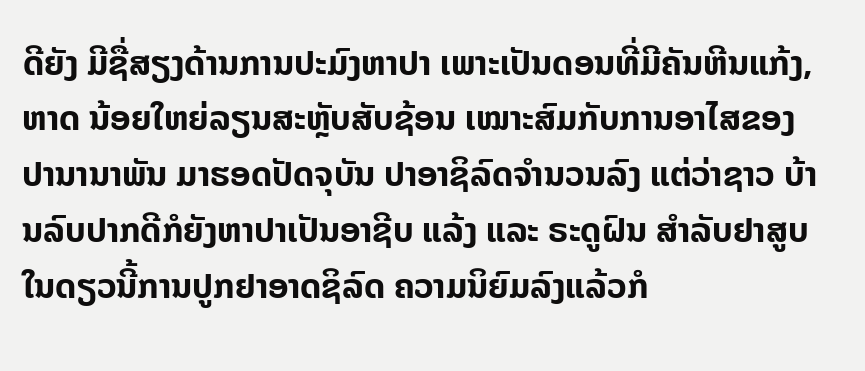ດີຍັງ ມີຊື່ສຽງດ້ານການປະມົງຫາປາ ເພາະເປັນດອນທີ່ມີຄັນຫີນແກ້ງ, ຫາດ ນ້ອຍໃຫຍ່ລຽນສະຫຼັບສັບຊ້ອນ ເໝາະສົມກັບການອາໄສຂອງ ປານານາພັນ ມາຮອດປັດຈຸບັນ ປາອາຊິລົດຈຳນວນລົງ ແຕ່ວ່າຊາວ ບ້ານລົບປາກດີກໍຍັງຫາປາເປັນອາຊີບ ແລ້ງ ແລະ ຣະດູຝົນ ສຳລັບຢາສູບໃນດຽວນີ້ການປູກຢາອາດຊິລົດ ຄວາມນິຍົມລົງແລ້ວກໍ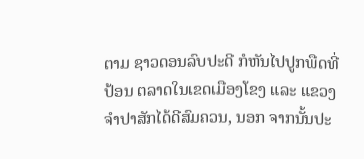ຕາມ ຊາວດອນລົບປະດີ ກໍຫັນໄປປູກພືດທີ່ປ້ອນ ຕລາດໃນເຂດເມືອງໂຂງ ແລະ ແຂວງຈຳປາສັກໄດ້ດີສົມຄວນ, ນອກ ຈາກນັ້ນປະ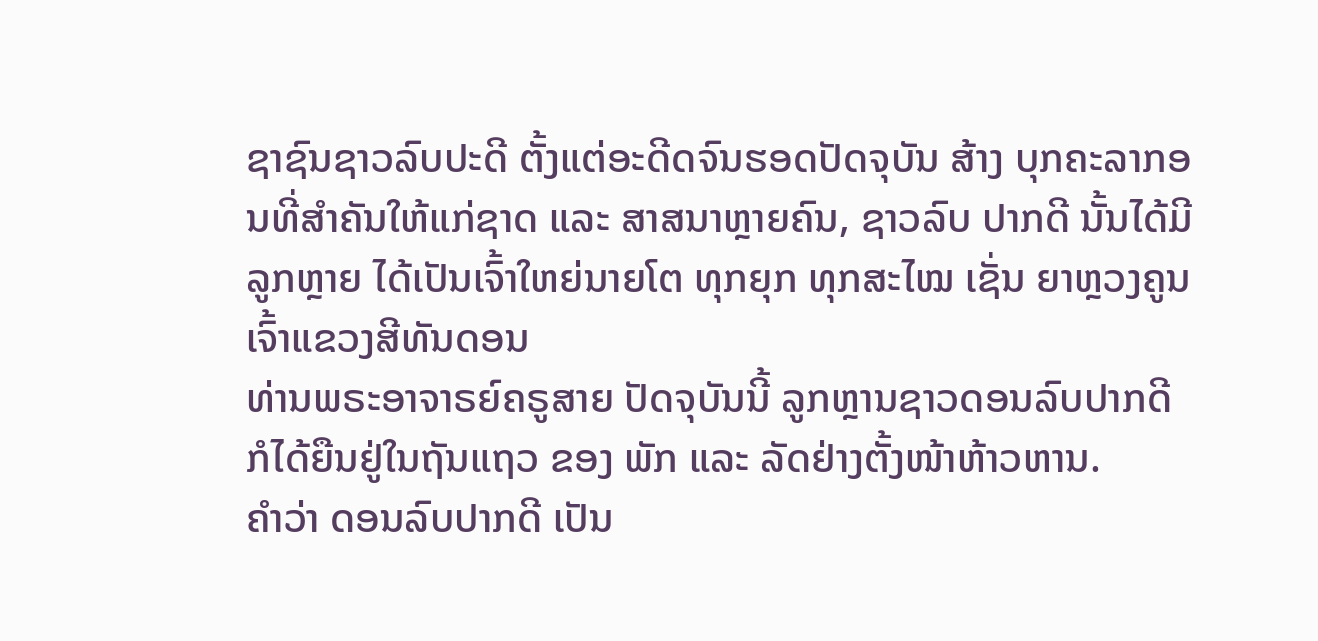ຊາຊົນຊາວລົບປະດີ ຕັ້ງແຕ່ອະດີດຈົນຮອດປັດຈຸບັນ ສ້າງ ບຸກຄະລາກອນທີ່ສຳຄັນໃຫ້ແກ່ຊາດ ແລະ ສາສນາຫຼາຍຄົນ, ຊາວລົບ ປາກດີ ນັ້ນໄດ້ມີລູກຫຼາຍ ໄດ້ເປັນເຈົ້າໃຫຍ່ນາຍໂຕ ທຸກຍຸກ ທຸກສະໄໝ ເຊັ່ນ ຍາຫຼວງຄູນ ເຈົ້າແຂວງສີທັນດອນ
ທ່ານພຣະອາຈາຣຍ໌ຄຣູສາຍ ປັດຈຸບັນນີ້ ລູກຫຼານຊາວດອນລົບປາກດີ ກໍໄດ້ຍືນຢູ່ໃນຖັນແຖວ ຂອງ ພັກ ແລະ ລັດຢ່າງຕັ້ງໜ້າຫ້າວຫານ.
ຄຳວ່າ ດອນລົບປາກດີ ເປັນ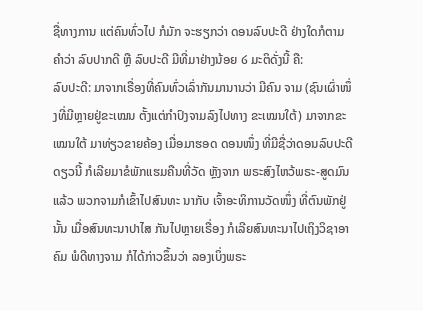ຊື່ທາງການ ແຕ່ຄົນທົ່ວໄປ ກໍມັກ ຈະຮຽກວ່າ ດອນລົບປະດີ ຢ່າງໃດກໍຕາມຄຳວ່າ ລົບປາກດີ ຫຼື ລົບປະດີ ມີທີ່ມາຢ່າງນ້ອຍ ໒ ມະຕິດັ່ງນີ້ ຄື:
ລົບປະດີ: ມາຈາກເຣື່ອງທີ່ຄົນທົ່ວເລົ່າກັນມານານວ່າ ມີຄົນ ຈາມ (ຊົນເຜົ່າໜຶ່ງທີ່ມີຫຼາຍຢູ່ຂະເໝນ ຕັ້ງແຕ່ກຳປົງຈາມລົງໄປທາງ ຂະເໝນໃຕ້) ມາຈາກຂະເໝນໃຕ້ ມາທ່ຽວຂາຍຄ້ອງ ເມື່ອມາຮອດ ດອນໜຶ່ງ ທີ່ມີຊື່ວ່າດອນລົບປະດີດຽວນີ້ ກໍເລີຍມາຂໍພັກແຮມຄືນທີ່ວັດ ຫຼັງຈາກ ພຣະສົງໄຫວ້ພຣະ-ສູດມົນແລ້ວ ພວກຈາມກໍເຂົ້າໄປສົນທະ ນາກັບ ເຈົ້າອະທິການວັດໜຶ່ງ ທີ່ຕົນພັກຢູ່ນັ້ນ ເມື່ອສົນທະນາປາໄສ ກັນໄປຫຼາຍເຣື່ອງ ກໍເລີຍສົນທະນາໄປເຖິງວິຊາອາຄົມ ພໍດີທາງຈາມ ກໍໄດ້ກ່າວຂຶ້ນວ່າ ລອງເບິ່ງພຣະ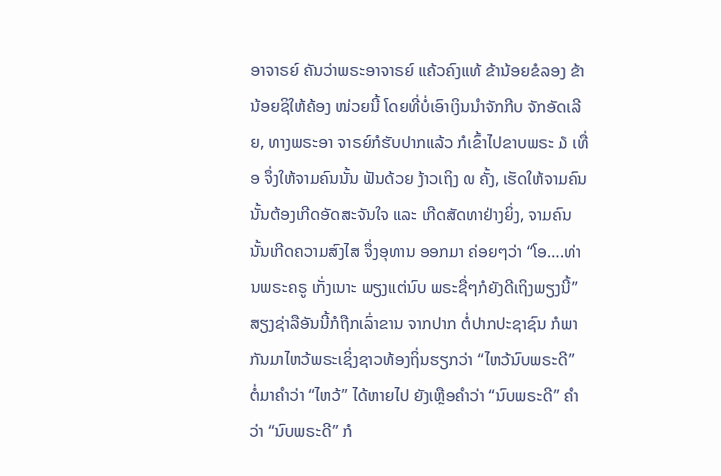ອາຈາຣຍ໌ ຄັນວ່າພຣະອາຈາຣຍ໌ ແຄ້ວຄົງແທ້ ຂ້ານ້ອຍຂໍລອງ ຂ້ານ້ອຍຊິໃຫ້ຄ້ອງ ໜ່ວຍນີ້ ໂດຍທີ່ບໍ່ເອົາເງິນນຳຈັກກີບ ຈັກອັດເລີຍ, ທາງພຣະອາ ຈາຣຍ໌ກໍຮັບປາກແລ້ວ ກໍເຂົ້າໄປຂາບພຣະ ໓ ເທື່ອ ຈຶ່ງໃຫ້ຈາມຄົນນັ້ນ ຟັນດ້ວຍ ງ້າວເຖິງ ໙ ຄັ້ງ, ເຮັດໃຫ້ຈາມຄົນນັ້ນຕ້ອງເກີດອັດສະຈັນໃຈ ແລະ ເກີດສັດທາຢ່າງຍິ່ງ, ຈາມຄົນນັ້ນເກີດຄວາມສົງໄສ ຈຶ່ງອຸທານ ອອກມາ ຄ່ອຍໆວ່າ “ໂອ….ທ່ານພຣະຄຣູ ເກັ່ງເນາະ ພຽງແຕ່ນົບ ພຣະຊື່ໆກໍຍັງດີເຖິງພຽງນີ້” ສຽງຊ່າລືອັນນີ້ກໍຖືກເລົ່າຂານ ຈາກປາກ ຕໍ່ປາກປະຊາຊົນ ກໍພາກັນມາໄຫວ້ພຣະເຊິ່ງຊາວທ້ອງຖິ່ນຮຽກວ່າ “ໄຫວ້ນົບພຣະດີ” ຕໍ່ມາຄຳວ່າ “ໄຫວ້” ໄດ້ຫາຍໄປ ຍັງເຫຼືອຄຳວ່າ “ນົບພຣະດີ” ຄຳວ່າ “ນົບພຣະດີ” ກໍ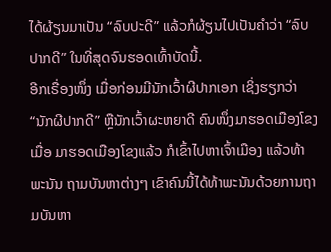ໄດ້ຜ້ຽນມາເປັນ “ລົບປະດີ” ແລ້ວກໍຜ້ຽນໄປເປັນຄຳວ່າ “ລົບປາກດີ” ໃນທີ່ສຸດຈົນຮອດເທົ້າບັດນີ້.
ອີກເຣື່ອງໜຶ່ງ ເມື່ອກ່ອນມີນັກເວົ້າຜີປາກເອກ ເຊິ່ງຮຽກວ່າ “ນັກຜີປາກດີ” ຫຼືນັກເວົ້າຜະຫຍາດີ ຄົນໜຶ່ງມາຮອດເມືອງໂຂງ ເມື່ອ ມາຮອດເມືອງໂຂງແລ້ວ ກໍເຂົ້າໄປຫາເຈົ້າເມືອງ ແລ້ວທ້າພະນັນ ຖາມບັນຫາຕ່າງໆ ເຂົາຄົນນີ້ໄດ້ທ້າພະນັນດ້ວຍການຖາມບັນຫາ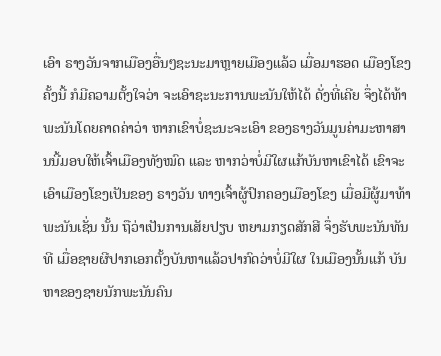ເອົາ ຣາງວັນຈາກເມືອງອື່ນໆຊະນະມາຫຼາຍເມືອງແລ້ວ ເມື່ອມາຮອດ ເມືອງໂຂງຄັ້ງນີ້ ກໍມີຄວາມຕັ້ງໃຈວ່າ ຈະເອົາຊະນະການພະນັນໃຫ້ໄດ້ ດັ່ງທີ່ເຄີຍ ຈຶ່ງໄດ້ທ້າພະນັນໂດຍຄາດຄ່າວ່າ ຫາກເຂົາບໍ່ຊະນະຈະເອົາ ຂອງຣາງວັນມູນຄ່າມະຫາສານນີ້ມອບໃຫ້ເຈົ້າເມືອງທັງໝົດ ແລະ ຫາກວ່າບໍ່ມີໃຜແກ້ບັນຫາເຂົາໄດ້ ເຂົາຈະເອົາເມືອງໂຂງເປັນຂອງ ຣາງວັນ ທາງເຈົ້າຜູ້ປົກຄອງເມືອງໂຂງ ເມື່ອມີຜູ້ມາທ້າພະນັນເຊັ່ນ ນັ້ນ ຖືວ່າເປັນການເສັຍປຽບ ຫຍາມກຽດສັກສີ ຈຶ່ງຮັບພະນັນທັນທີ ເມື່ອຊາຍຜີປາກເອກຕັ້ງບັນຫາແລ້ວປາກົດວ່າບໍ່ມີໃຜ ໃນເມືອງນັ້ນແກ້ ບັນຫາຂອງຊາຍນັກພະນັນຄົນ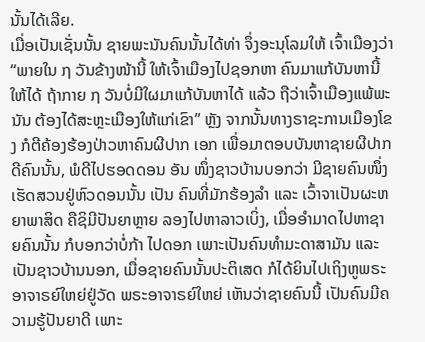ນັ້ນໄດ້ເລີຍ.
ເມື່ອເປັນເຊັ່ນນັ້ນ ຊາຍພະນັນຄົນນັ້ນໄດ້ທ່າ ຈຶ່ງອະນຸໂລມໃຫ້ ເຈົ້າເມືອງວ່າ “ພາຍໃນ ໗ ວັນຂ້າງໜ້ານີ້ ໃຫ້ເຈົ້າເມືອງໄປຊອກຫາ ຄົນມາແກ້ບັນຫານີ້ໃຫ້ໄດ້ ຖ້າກາຍ ໗ ວັນບໍ່ມີໃຜມາແກ້ບັນຫາໄດ້ ແລ້ວ ຖືວ່າເຈົ້າເມືອງແພ້ພະນັນ ຕ້ອງໄດ້ສະຫຼະເມືອງໃຫ້ແກ່ເຂົາ” ຫຼັງ ຈາກນັ້ນທາງຣາຊະການເມືອງໂຂງ ກໍຕີຄ້ອງຮ້ອງປ່າວຫາຄົນຜີປາກ ເອກ ເພື່ອມາຕອບບັນຫາຊາຍຜີປາກດີຄົນນັ້ນ, ພໍດີໄປຮອດດອນ ອັນ ໜຶ່ງຊາວບ້ານບອກວ່າ ມີຊາຍຄົນໜຶ່ງເຮັດສວນຢູ່ຫົວດອນນັ້ນ ເປັນ ຄົນທີ່ມັກຮ້ອງລຳ ແລະ ເວົ້າຈາເປັນຜະຫຍາພາສິດ ຄືຊິມີປັນຍາຫຼາຍ ລອງໄປຫາລາວເບິ່ງ, ເມື່ອອຳມາດໄປຫາຊາຍຄົນນັ້ນ ກໍບອກວ່າບໍ່ກ້າ ໄປດອກ ເພາະເປັນຄົນທຳມະດາສາມັນ ແລະ ເປັນຊາວບ້ານນອກ, ເມື່ອຊາຍຄົນນັ້ນປະຕິເສດ ກໍໄດ້ຍິນໄປເຖິງຫູພຣະອາຈາຣຍ໌ໃຫຍ່ຢູ່ວັດ ພຣະອາຈາຣຍ໌ໃຫຍ່ ເຫັນວ່າຊາຍຄົນນີ້ ເປັນຄົນມີຄວາມຮູ້ປັນຍາດີ ເພາະ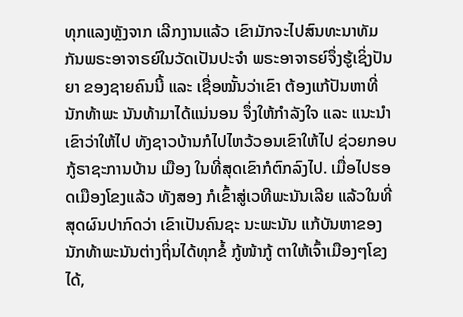ທຸກແລງຫຼັງຈາກ ເລີກງານແລ້ວ ເຂົາມັກຈະໄປສົນທະນາທັມ ກັນພຣະອາຈາຣຍ໌ໃນວັດເປັນປະຈຳ ພຣະອາຈາຣຍ໌ຈຶ່ງຮູ້ເຊິ່ງປັນຍາ ຂອງຊາຍຄົນນີ້ ແລະ ເຊື່ອໝັ້ນວ່າເຂົາ ຕ້ອງແກ້ປັນຫາທີ່ນັກທ້າພະ ນັນທ້າມາໄດ້ແນ່ນອນ ຈຶ່ງໃຫ້ກຳລັງໃຈ ແລະ ແນະນຳເຂົາວ່າໃຫ້ໄປ ທັງຊາວບ້ານກໍໄປໄຫວ້ວອນເຂົາໃຫ້ໄປ ຊ່ວຍກອບກູ້ຣາຊະການບ້ານ ເມືອງ ໃນທີ່ສຸດເຂົາກໍຕົກລົງໄປ. ເມື່ອໄປຮອດເມືອງໂຂງແລ້ວ ທັງສອງ ກໍເຂົ້າສູ່ເວທີພະນັນເລີຍ ແລ້ວໃນທີ່ສຸດຜົນປາກົດວ່າ ເຂົາເປັນຄົນຊະ ນະພະນັນ ແກ້ບັນຫາຂອງນັກທ້າພະນັນຕ່າງຖິ່ນໄດ້ທຸກຂໍ້ ກູ້ໜ້າກູ້ ຕາໃຫ້ເຈົ້າເມືອງໆໂຂງໄດ້,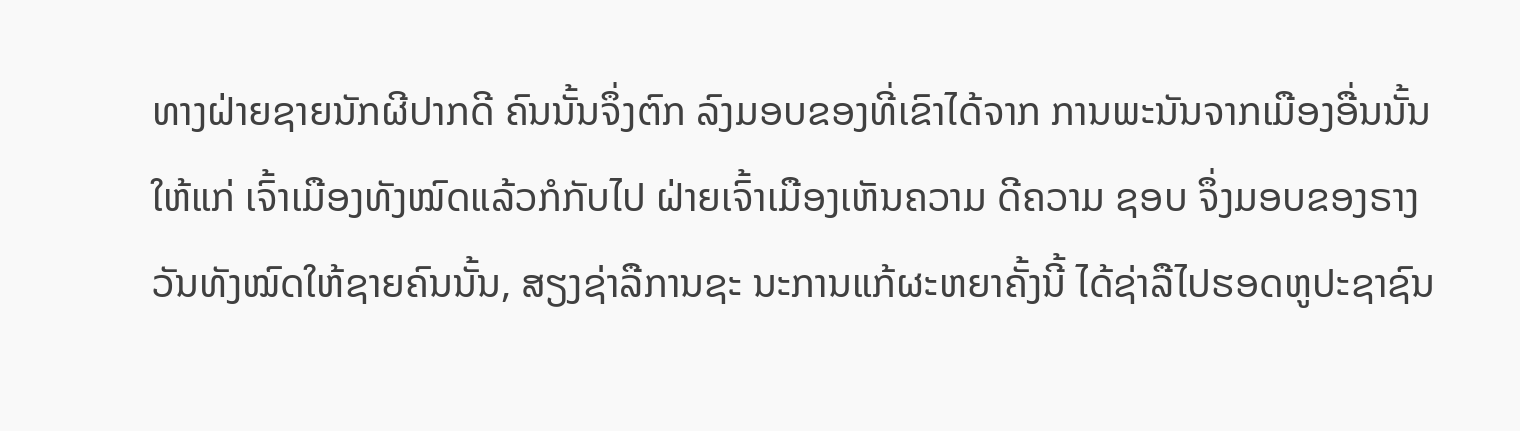ທາງຝ່າຍຊາຍນັກຜີປາກດີ ຄົນນັ້ນຈຶ່ງຕົກ ລົງມອບຂອງທີ່ເຂົາໄດ້ຈາກ ການພະນັນຈາກເມືອງອື່ນນັ້ນ ໃຫ້ແກ່ ເຈົ້າເມືອງທັງໝົດແລ້ວກໍກັບໄປ ຝ່າຍເຈົ້າເມືອງເຫັນຄວາມ ດີຄວາມ ຊອບ ຈຶ່ງມອບຂອງຣາງວັນທັງໝົດໃຫ້ຊາຍຄົນນັ້ນ, ສຽງຊ່າລືການຊະ ນະການແກ້ຜະຫຍາຄັ້ງນີ້ ໄດ້ຊ່າລືໄປຮອດຫູປະຊາຊົນ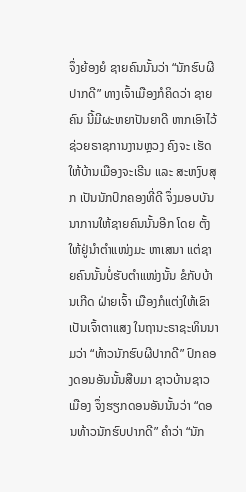ຈຶ່ງຍ້ອງຍໍ ຊາຍຄົນນັ້ນວ່າ “ນັກຮົບຜີປາກດີ” ທາງເຈົ້າເມືອງກໍຄິດວ່າ ຊາຍຄົນ ນີ້ມີຜະຫຍາປັນຍາດີ ຫາກເອົາໄວ້ຊ່ວຍຣາຊການງານຫຼວງ ຄົງຈະ ເຮັດໃຫ້ບ້ານເມືອງຈະເຣີນ ແລະ ສະຫງົບສຸກ ເປັນນັກປົກຄອງທີ່ດີ ຈຶ່ງມອບບັນນາການໃຫ້ຊາຍຄົນນັ້ນອີກ ໂດຍ ຕັ້ງໃຫ້ຢູ່ນຳຕຳແໜ່ງມະ ຫາເສນາ ແຕ່ຊາຍຄົນນັ້ນບໍ່ຮັບຕຳແໜ່ງນັ້ນ ຂໍກັບບ້ານເກີດ ຝ່າຍເຈົ້າ ເມືອງກໍແຕ່ງໃຫ້ເຂົາເປັນເຈົ້າຕາແສງ ໃນຖານະຣາຊະທິນນາມວ່າ “ທ້າວນັກຮົບຜີປາກດີ” ປົກຄອງດອນອັນນັ້ນສືບມາ ຊາວບ້ານຊາວ ເມືອງ ຈຶ່ງຮຽກດອນອັນນັ້ນວ່າ “ດອນທ້າວນັກຮົບປາກດີ” ຄຳວ່າ “ນັກ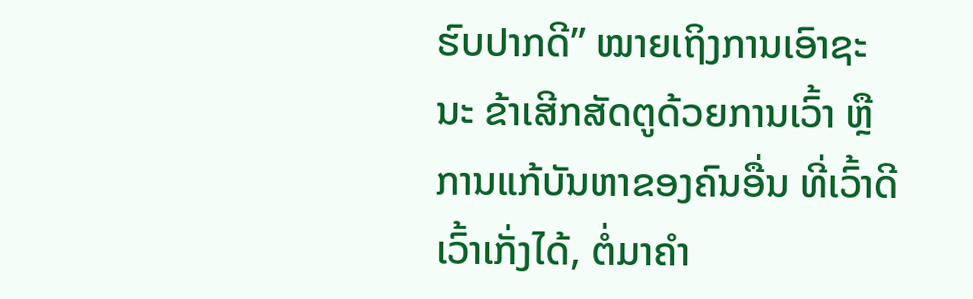ຮົບປາກດີ” ໝາຍເຖິງການເອົາຊະນະ ຂ້າເສີກສັດຕູດ້ວຍການເວົ້າ ຫຼືການແກ້ບັນຫາຂອງຄົນອື່ນ ທີ່ເວົ້າດີເວົ້າເກັ່ງໄດ້, ຕໍ່ມາຄຳ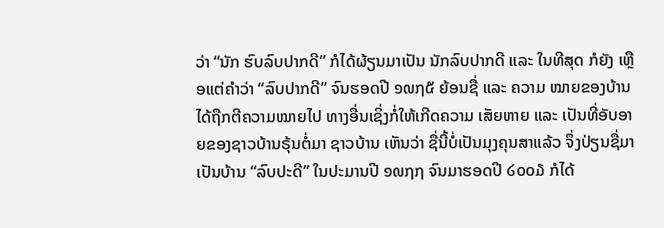ວ່າ “ນັກ ຮົບລົບປາກດີ” ກໍໄດ້ຜ້ຽນມາເປັນ ນັກລົບປາກດີ ແລະ ໃນທີສຸດ ກໍຍັງ ເຫຼືອແຕ່ຄຳວ່າ “ລົບປາກດີ” ຈົນຮອດປີ ໑໙໗໕ ຍ້ອນຊື່ ແລະ ຄວາມ ໝາຍຂອງບ້ານໄດ້ຖືກຕີຄວາມໝາຍໄປ ທາງອື່ນເຊິ່ງກໍ່ໃຫ້ເກີດຄວາມ ເສັຍຫາຍ ແລະ ເປັນທີ່ອັບອາຍຂອງຊາວບ້ານຣຸ້ນຕໍ່ມາ ຊາວບ້ານ ເຫັນວ່າ ຊື່ນີ້ບໍ່ເປັນມຸງຄຸນສາແລ້ວ ຈຶ່ງປ່ຽນຊື່ມາເປັນບ້ານ “ລົບປະດີ” ໃນປະມານປີ ໑໙໗໗ ຈົນມາຮອດປີ ໒໐໐໓ ກໍໄດ້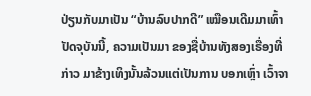ປ່ຽນກັບມາເປັນ “ບ້ານລົບປາກດີ” ເໝືອນເດີມມາເທົ້າປັດຈຸບັນນີ້, ຄວາມເປັນມາ ຂອງຊື່ບ້ານທັງສອງເຣື່ອງທີ່ກ່າວ ມາຂ້າງເທິງນັ້ນລ້ວນແຕ່ເປັນການ ບອກເຫຼົ່າ ເວົ້າຈາ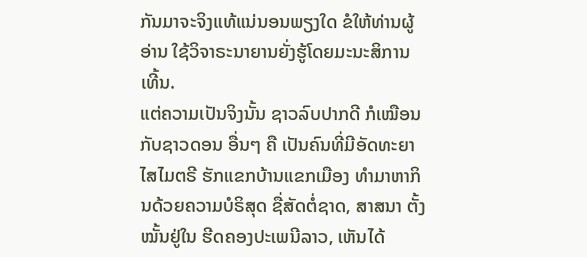ກັນມາຈະຈິງແທ້ແນ່ນອນພຽງໃດ ຂໍໃຫ້ທ່ານຜູ້ອ່ານ ໃຊ້ວິຈາຣະນາຍານຍັ່ງຮູ້ໂດຍມະນະສິການເທີ້ນ.
ແຕ່ຄວາມເປັນຈິງນັ້ນ ຊາວລົບປາກດີ ກໍເໝືອນກັບຊາວດອນ ອື່ນໆ ຄື ເປັນຄົນທີ່ມີອັດທະຍາໄສໄມຕຣີ ຮັກແຂກບ້ານແຂກເມືອງ ທຳມາຫາກິນດ້ວຍຄວາມບໍຣິສຸດ ຊື່ສັດຕໍ່ຊາດ, ສາສນາ ຕັ້ງໝັ້ນຢູ່ໃນ ຮີດຄອງປະເພນີລາວ, ເຫັນໄດ້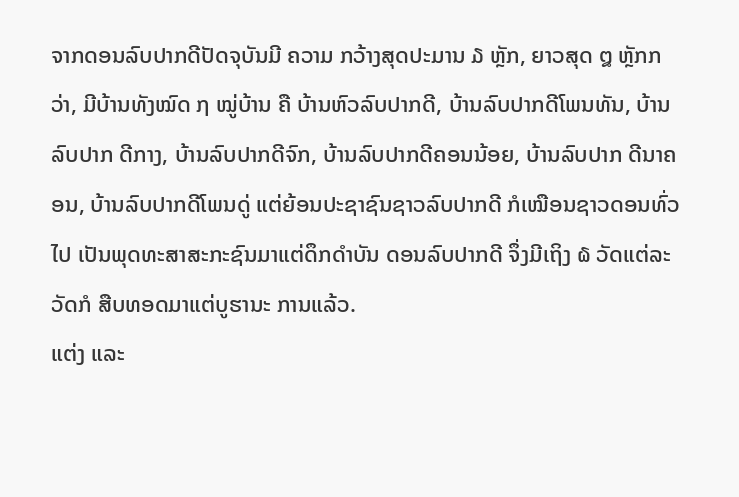ຈາກດອນລົບປາກດີປັດຈຸບັນມີ ຄວາມ ກວ້າງສຸດປະມານ ໓ ຫຼັກ, ຍາວສຸດ ໘ ຫຼັກກວ່າ, ມີບ້ານທັງໝົດ ໗ ໝູ່ບ້ານ ຄື ບ້ານຫົວລົບປາກດີ, ບ້ານລົບປາກດີໂພນທັນ, ບ້ານລົບປາກ ດີກາງ, ບ້ານລົບປາກດີຈົກ, ບ້ານລົບປາກດີຄອນນ້ອຍ, ບ້ານລົບປາກ ດີນາຄອນ, ບ້ານລົບປາກດີໂພນດູ່ ແຕ່ຍ້ອນປະຊາຊົນຊາວລົບປາກດີ ກໍເໝືອນຊາວດອນທົ່ວໄປ ເປັນພຸດທະສາສະກະຊົນມາແຕ່ດຶກດຳບັນ ດອນລົບປາກດີ ຈຶ່ງມີເຖິງ ໖ ວັດແຕ່ລະວັດກໍ ສືບທອດມາແຕ່ບູຮານະ ການແລ້ວ.
ແຕ່ງ ແລະ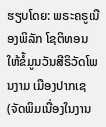ຮຽບໂດຍ: ພຣະຄຣູເນືອງພິລັກ ໂຊຕິທອນ
ໃຫ້ຂໍ້ມູນວັນສີຣິວັດໂພນງາມ ເມືອງປາກເຊ
(ຈັດພິມເນື່ອງໃນງານ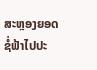ສະຫຼອງຍອດຊໍ່ຟ້າໄປປະ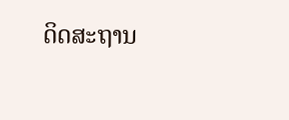ດິດສະຖານ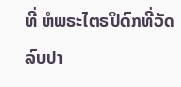ທີ່ ຫໍພຣະໄຕຣປິດົກທີ່ວັດລົບປາ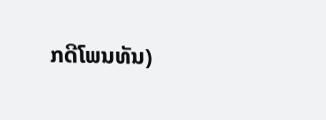ກດີໂພນທັນ)